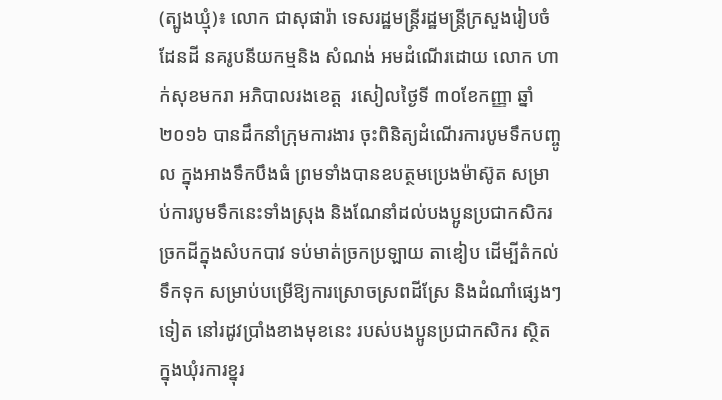(ត្បូងឃ្មុំ)៖ លោក ជាសុផារ៉ា ទេសរដ្ឋមន្រ្តីរដ្ឋមន្ត្រីក្រសួងរៀបចំដែនដី នគរូបនីយកម្មនិង សំណង់ អមដំណើរដោយ លោក ហាក់សុខមករា អភិបាលរងខេត្ត  រសៀលថ្ងៃទី ៣០ខែកញ្ញា ឆ្នាំ ២០១៦ បានដឹកនាំក្រុមការងារ ចុះពិនិត្យដំណើរការបូមទឹកបញ្ចូល ក្នុងអាងទឹកបឹងធំ ព្រមទាំងបានឧបត្ថមប្រេងម៉ាស៊ូត សម្រាប់ការបូមទឹកនេះទាំងស្រុង និងណែនាំដល់បងប្អូនប្រជាកសិករ ច្រកដីក្នុងសំបកបាវ ទប់មាត់ច្រកប្រឡាយ តាឌៀប ដើម្បីតំកល់ទឹកទុក សម្រាប់បម្រើឱ្យការស្រោចស្រពដីស្រែ និងដំណាំផ្សេងៗទៀត នៅរដូវប្រាំងខាងមុខនេះ របស់បងប្អូនប្រជាកសិករ ស្ថិតក្នុងឃុំរការខ្នុរ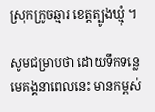ស្រុកក្រូចឆ្មារ ខេត្តត្បូងឃ្មុំ ។

សូមជម្រាបថា ដោយទឹកទន្លេមេគង្គនាពេលនេះ មានកម្ពស់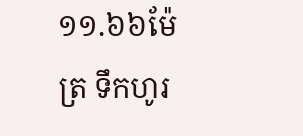១១.៦៦ម៉ែត្រ ទឹកហូរ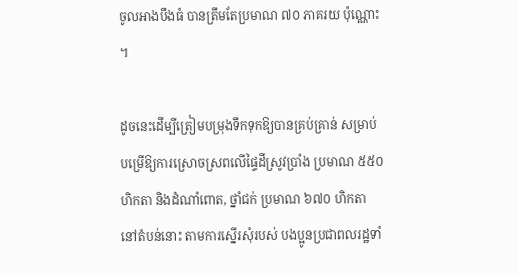ចូលអាងបឹងធំ បានត្រឹមតែប្រមាណ ៧០ ភាគរយ ប៉ុណ្ណោះ ។

ដូចនេះដើម្បីត្រៀមបម្រុងទឹកទុកឱ្យបានគ្រប់គ្រាន់ សម្រាប់បម្រើឱ្យការស្រោចស្រពលើផ្ទៃដីស្រូវប្រាំង ប្រមាណ ៥៥០ ហិកតា និងដំណាំពោត, ថ្នាំជក់ ប្រមាណ ៦៧០ ហិកតា នៅតំបន់នោះ តាមការស្នើរសុំរបស់ បងប្អូនប្រជាពលរដ្ឋទាំ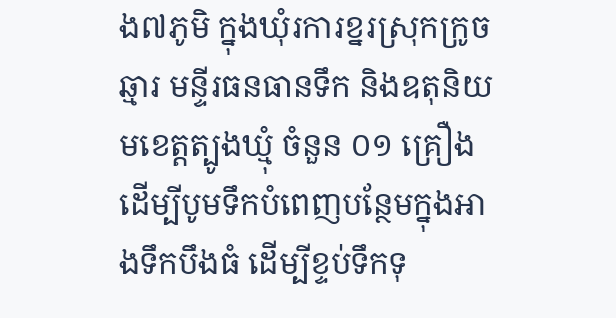ង៧ភូមិ ក្នុងឃុំរការខ្នរស្រុកក្រូចឆ្មារ មន្ទីរធនធានទឹក និងឧតុនិយមខេត្តត្បូងឃ្មុំ ចំនួន ០១ គ្រឿង ដើម្បីបូមទឹកបំពេញបន្ថែមក្នុងអាងទឹកបឹងធំ ដើម្បីខ្ទប់ទឹកទុ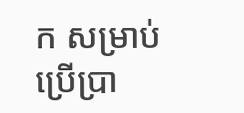ក សម្រាប់ប្រើប្រា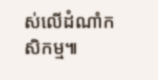ស់លើដំណាំកសិកម្ម៕